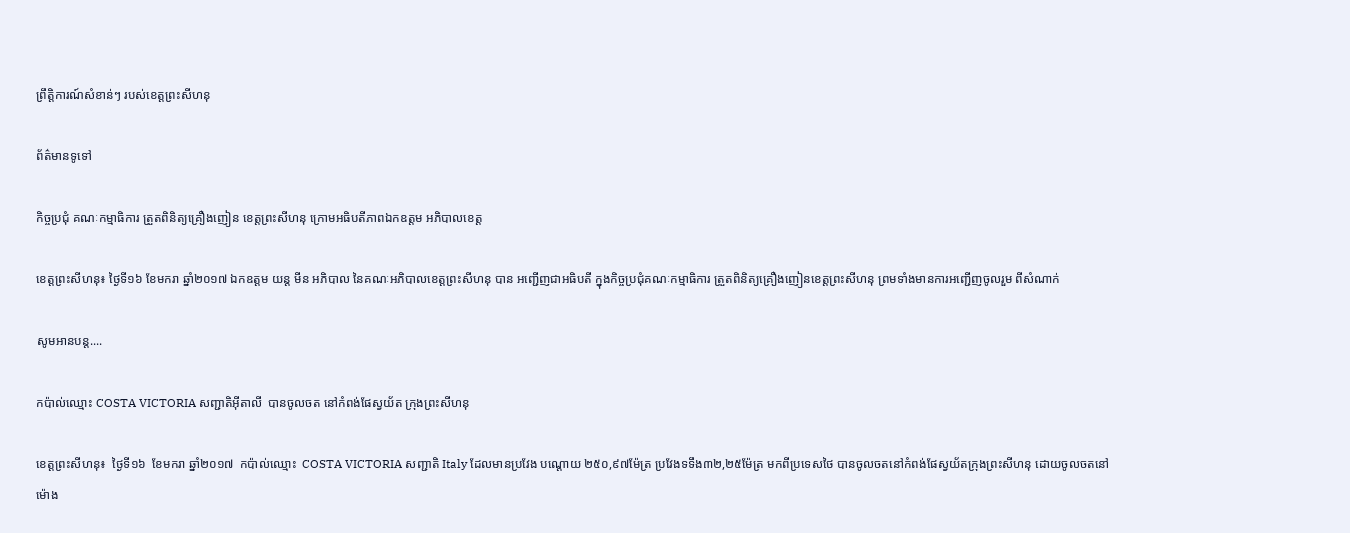ព្រឹត្តិការណ៍សំខាន់ៗ របស់ខេត្តព្រះសីហនុ

ព័ត៌មានទូទៅ

កិច្ចប្រជុំ គណៈកម្មាធិការ ត្រួតពិនិត្យគ្រឿងញៀន ខេត្តព្រះសីហនុ ក្រោមអធិបតីភាពឯកឧត្តម អភិបាលខេត្ត

ខេត្តព្រះសីហនុ៖ ថ្ងៃទី១៦ ខែមករា ឆ្នាំ២០១៧ ឯកឧត្តម យន្ត មីន អភិបាល នៃគណៈអភិបាលខេត្តព្រះសីហនុ បាន អញ្ជើញជាអធិបតី ក្នុងកិច្ចប្រជុំគណៈកម្មាធិការ ត្រួតពិនិត្យគ្រឿងញៀនខេត្តព្រះសីហនុ ព្រមទាំងមានការអញ្ជើញចូលរួម ពីសំណាក់

សូមអានបន្ត....

កប៉ាល់ឈ្មោះ COSTA VICTORIA សញ្ជាតិអ៊ីតាលី  បានចូលចត នៅកំពង់ផែស្វយ័ត ក្រុងព្រះសីហនុ

ខេត្តព្រះសីហនុ៖  ថ្ងៃទី១៦  ខែមករា ឆ្នាំ២០១៧  កប៉ាល់ឈ្មោះ  COSTA VICTORIA សញ្ជាតិ Italy ដែលមានប្រវែង បណ្ដោយ ២៥០,៩៧ម៉ែត្រ ប្រវែងទទឹង៣២,២៥ម៉ែត្រ មកពីប្រទេសថៃ បានចូលចតនៅកំពង់ផែស្វយ័តក្រុងព្រះសីហនុ ដោយចូលចតនៅម៉ោង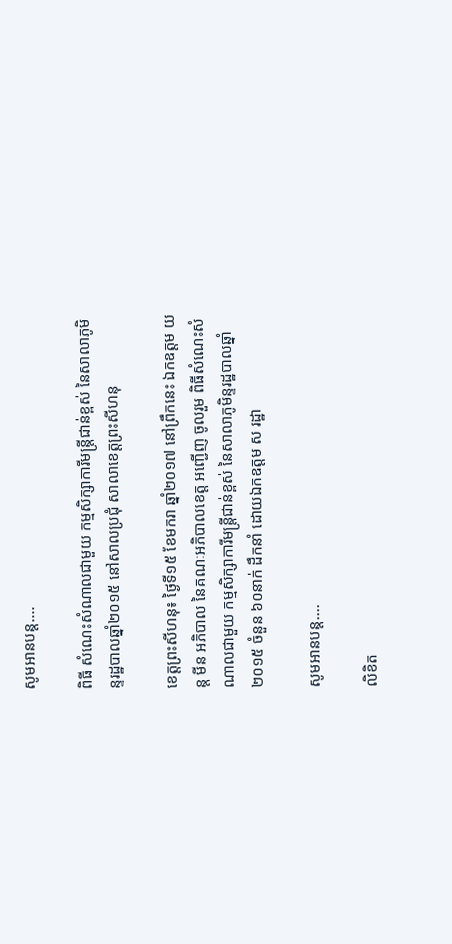សូមអានបន្ត....

ពិធី សំណេះសំណាលជាមួយ កម្មសិក្សាការីមន្ត្រីជាន់ខ្ពស់ នៃសាលាភូមិន្ទរដ្ឋបាលឆ្នាំ២០១៥ នៅសាលប្រជុំ សាលាខេត្តព្រះសីហនុ

ខេត្តព្រះសីហនុ៖ ថ្ងៃទី១៥ ខែមករា ឆ្នាំ២០១៧ នៅព្រឹកនេះ ឯកឧត្តម យន្ត មីន អភិបាល នៃគណៈអភិបាលខេត្ត អញ្ជើញ ចូលរួម ពិធីសំណេះសំណាលជាមួយ កម្មសិក្សាការីមន្ត្រីជាន់ខ្ពស់ នៃសាលាភូមិន្ទរដ្ឋបាលឆ្នាំ២០១៥ ចំនួន ៦០នាក់ ដឹកនាំ ដោយឯកឧត្តម ស រដ្ឋា

សូមអានបន្ត....

លិខិត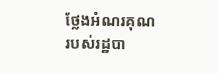ថ្លែងអំណរគុណ របស់រដ្ឋបា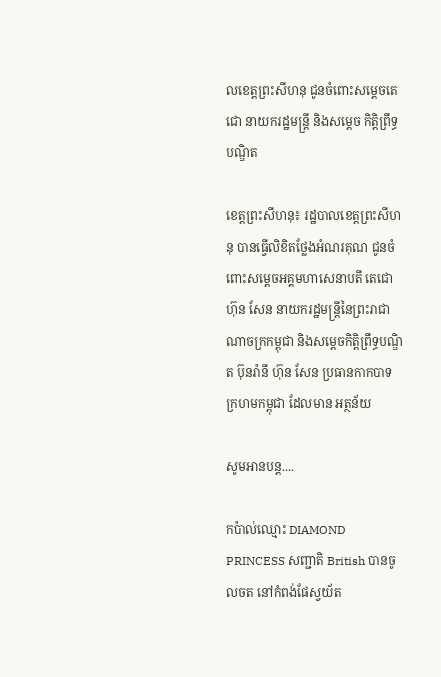លខេត្តព្រះសីហនុ ជូនចំពោះសម្តេចតេជោ នាយករដ្ឋមន្រ្តី និងសម្តេច កិត្តិព្រឹទ្ធបណ្ឌិត

ខេត្តព្រះសីហនុ៖ រដ្ឋបាលខេត្តព្រះសីហនុ បានធ្វើលិខិតថ្លែងអំណរគុណ ជូនចំពោះសម្តេចអគ្គមហាសេនាបតី តេជោ ហ៊ុន សែន នាយករដ្ឋមន្រ្តីនៃព្រះរាជាណាចក្រកម្ពុជា និងសម្តេចកិត្តិព្រឹទ្ធបណ្ឌិត ប៊ុនរ៉ានី ហ៊ុន សែន ប្រធានកាកបាទ ក្រហមកម្ពុជា ដែលមាន អត្ថន័យ

សូមអានបន្ត....

កប៉ាល់ឈ្មោះ DIAMOND PRINCESS សញ្ជាតិ British បានចូលចត នៅកំពង់ផែស្វយ័ត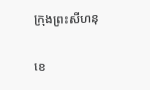ក្រុងព្រះសីហនុ

ខេ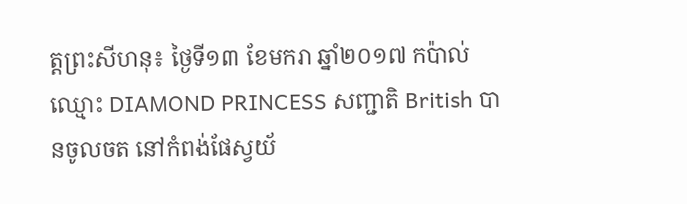ត្តព្រះសីហនុ៖ ថ្ងៃទី១៣ ខែមករា ឆ្នាំ២០១៧ កប៉ាល់ឈ្មោះ DIAMOND PRINCESS សញ្ជាតិ British បានចូលចត នៅកំពង់ផែស្វយ័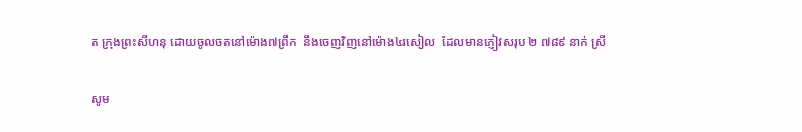ត ក្រុងព្រះសីហនុ ដោយចូលចតនៅម៉ោង៧ព្រឹក  នឹងចេញវិញនៅម៉ោង៤រសៀល  ដែលមានភ្ញៀវសរុប ២ ៧៨៩ នាក់ ស្រី

សូម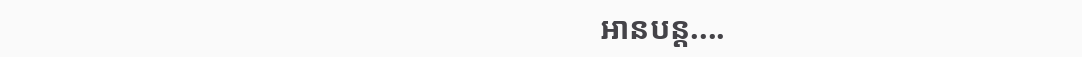អានបន្ត....